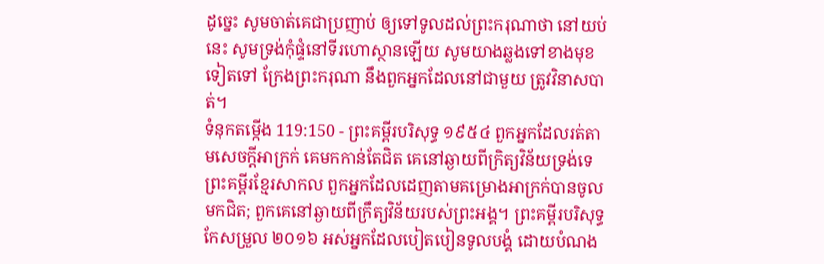ដូច្នេះ សូមចាត់គេជាប្រញាប់ ឲ្យទៅទូលដល់ព្រះករុណាថា នៅយប់នេះ សូមទ្រង់កុំផ្ទំនៅទីរហោស្ថានឡើយ សូមយាងឆ្លងទៅខាងមុខទៀតទៅ ក្រែងព្រះករុណា នឹងពួកអ្នកដែលនៅជាមួយ ត្រូវវិនាសបាត់។
ទំនុកតម្កើង 119:150 - ព្រះគម្ពីរបរិសុទ្ធ ១៩៥៤ ពួកអ្នកដែលរត់តាមសេចក្ដីអាក្រក់ គេមកកាន់តែជិត គេនៅឆ្ងាយពីក្រិត្យវិន័យទ្រង់ទេ ព្រះគម្ពីរខ្មែរសាកល ពួកអ្នកដែលដេញតាមគម្រោងអាក្រក់បានចូលមកជិត; ពួកគេនៅឆ្ងាយពីក្រឹត្យវិន័យរបស់ព្រះអង្គ។ ព្រះគម្ពីរបរិសុទ្ធកែសម្រួល ២០១៦ អស់អ្នកដែលបៀតបៀនទូលបង្គំ ដោយបំណង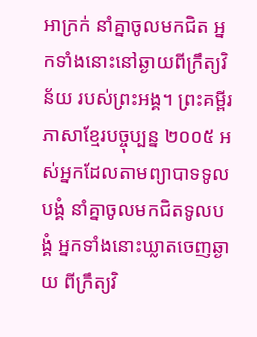អាក្រក់ នាំគ្នាចូលមកជិត អ្នកទាំងនោះនៅឆ្ងាយពីក្រឹត្យវិន័យ របស់ព្រះអង្គ។ ព្រះគម្ពីរភាសាខ្មែរបច្ចុប្បន្ន ២០០៥ អស់អ្នកដែលតាមព្យាបាទទូលបង្គំ នាំគ្នាចូលមកជិតទូលបង្គំ អ្នកទាំងនោះឃ្លាតចេញឆ្ងាយ ពីក្រឹត្យវិ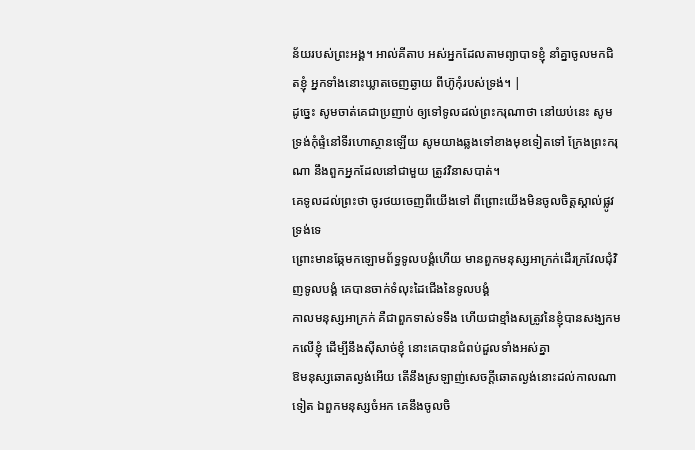ន័យរបស់ព្រះអង្គ។ អាល់គីតាប អស់អ្នកដែលតាមព្យាបាទខ្ញុំ នាំគ្នាចូលមកជិតខ្ញុំ អ្នកទាំងនោះឃ្លាតចេញឆ្ងាយ ពីហ៊ូកុំរបស់ទ្រង់។ |
ដូច្នេះ សូមចាត់គេជាប្រញាប់ ឲ្យទៅទូលដល់ព្រះករុណាថា នៅយប់នេះ សូមទ្រង់កុំផ្ទំនៅទីរហោស្ថានឡើយ សូមយាងឆ្លងទៅខាងមុខទៀតទៅ ក្រែងព្រះករុណា នឹងពួកអ្នកដែលនៅជាមួយ ត្រូវវិនាសបាត់។
គេទូលដល់ព្រះថា ចូរថយចេញពីយើងទៅ ពីព្រោះយើងមិនចូលចិត្តស្គាល់ផ្លូវទ្រង់ទេ
ព្រោះមានឆ្កែមកឡោមព័ទ្ធទូលបង្គំហើយ មានពួកមនុស្សអាក្រក់ដើរក្រវែលជុំវិញទូលបង្គំ គេបានចាក់ទំលុះដៃជើងនៃទូលបង្គំ
កាលមនុស្សអាក្រក់ គឺជាពួកទាស់ទទឹង ហើយជាខ្មាំងសត្រូវនៃខ្ញុំបានសង្ឃកមកលើខ្ញុំ ដើម្បីនឹងស៊ីសាច់ខ្ញុំ នោះគេបានជំពប់ដួលទាំងអស់គ្នា
ឱមនុស្សឆោតល្ងង់អើយ តើនឹងស្រឡាញ់សេចក្ដីឆោតល្ងង់នោះដល់កាលណាទៀត ឯពួកមនុស្សចំអក គេនឹងចូលចិ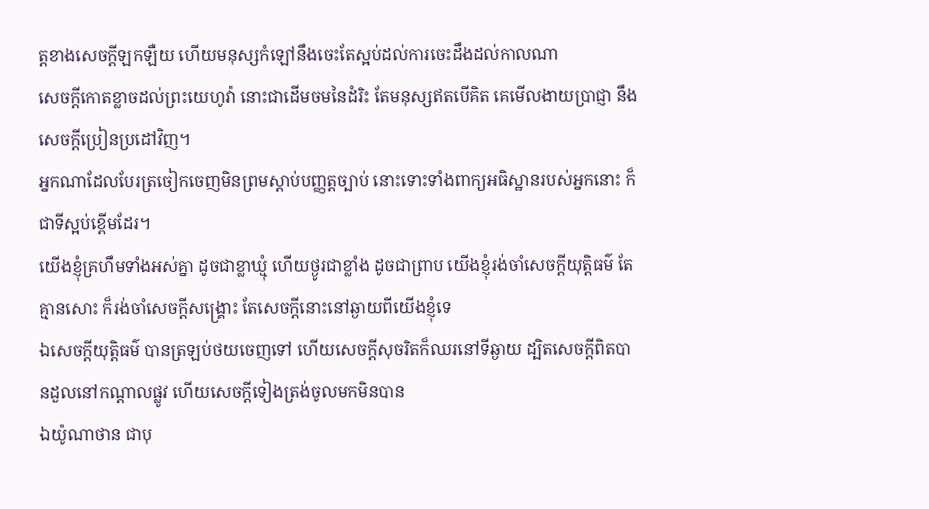ត្តខាងសេចក្ដីឡកឡឺយ ហើយមនុស្សកំឡៅនឹងចេះតែស្អប់ដល់ការចេះដឹងដល់កាលណា
សេចក្ដីកោតខ្លាចដល់ព្រះយេហូវ៉ា នោះជាដើមចមនៃដំរិះ តែមនុស្សឥតបើគិត គេមើលងាយប្រាជ្ញា នឹងសេចក្ដីប្រៀនប្រដៅវិញ។
អ្នកណាដែលបែរត្រចៀកចេញមិនព្រមស្តាប់បញ្ញត្តច្បាប់ នោះទោះទាំងពាក្យអធិស្ឋានរបស់អ្នកនោះ ក៏ជាទីស្អប់ខ្ពើមដែរ។
យើងខ្ញុំគ្រហឹមទាំងអស់គ្នា ដូចជាខ្លាឃ្មុំ ហើយថ្ងូរជាខ្លាំង ដូចជាព្រាប យើងខ្ញុំរង់ចាំសេចក្ដីយុត្តិធម៌ តែគ្មានសោះ ក៏រង់ចាំសេចក្ដីសង្គ្រោះ តែសេចក្ដីនោះនៅឆ្ងាយពីយើងខ្ញុំទេ
ឯសេចក្ដីយុត្តិធម៌ បានត្រឡប់ថយចេញទៅ ហើយសេចក្ដីសុចរិតក៏ឈរនៅទីឆ្ងាយ ដ្បិតសេចក្ដីពិតបានដួលនៅកណ្តាលផ្លូវ ហើយសេចក្ដីទៀងត្រង់ចូលមកមិនបាន
ឯយ៉ូណាថាន ជាបុ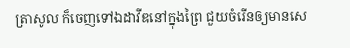ត្រាសូល ក៏ចេញទៅឯដាវីឌនៅក្នុងព្រៃ ជួយចំរើនឲ្យមានសេ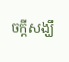ចក្ដីសង្ឃឹ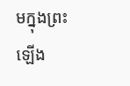មក្នុងព្រះឡើង